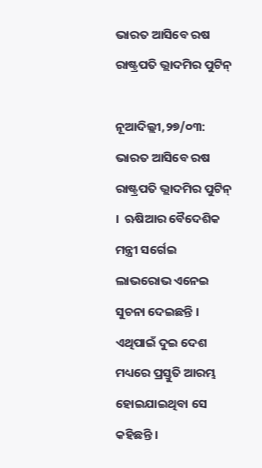ଭାରତ ଆସିବେ ରଷ ରାଷ୍ଟ୍ରପତି ଭ୍ଲାଦମିର ପୁଟିନ୍

ନୂଆଦିଲ୍ଲୀ,୨୭/୦୩: ଭାରତ ଆସିବେ ରଷ ରାଷ୍ଟ୍ରପତି ଭ୍ଲାଦମିର ପୁଟିନ୍ ।  ଋଷିଆର ବୈଦେଶିକ ମନ୍ତ୍ରୀ ସର୍ଗେଇ ଲାଭରୋଭ ଏନେଇ ସୁଚନା ଦେଇଛନ୍ତି । ଏଥିପାଇଁ ଦୁଇ ଦେଶ ମଧ୍ୟରେ ପ୍ରସ୍ତୁତି ଆରମ୍ଭ ହୋଇଯାଇଥିବା ସେ କହିଛନ୍ତି ।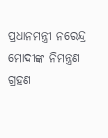ପ୍ରଧାନମନ୍ତ୍ରୀ ନରେନ୍ଦ୍ର ମୋଦୀଙ୍କ ନିମନ୍ତ୍ରଣ ଗ୍ରହଣ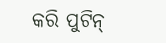କରି ପୁଟିନ୍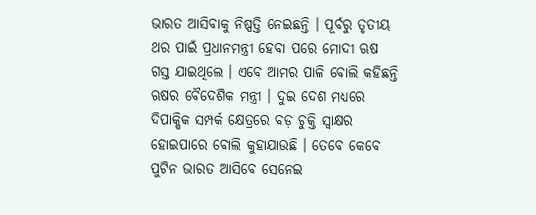ଭାରତ ଆସିବାକୁ ନିଷ୍ପତ୍ତି ନେଇଛନ୍ତି । ପୂର୍ବରୁ ତୃତୀୟ ଥର ପାଇଁ ପ୍ରଧାନମନ୍ତ୍ରୀ ହେବା ପରେ ମୋଦୀ ଋଷ ଗସ୍ତ ଯାଇଥିଲେ । ଏବେ ଆମର ପାଳି ବୋଲି କହିଛନ୍ତି ଋଷର ବୈଦେଶିକ ମନ୍ତ୍ରୀ । ଦୁଇ ଦେଶ ମଧ୍ୟରେ ଦିପାକ୍ଷିକ ସମ୍ପର୍କ କ୍ଷେତ୍ରରେ ବଡ଼ ଚୁକ୍ତି ସ୍ବାକ୍ଷର ହୋଇପାରେ ବୋଲି କୁହାଯାଉଛି । ତେବେ କେବେ ପୁଟିନ ଭାରତ ଆସିବେ ସେନେଇ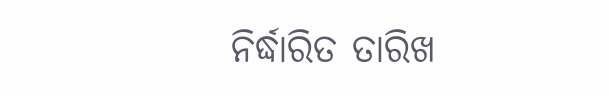ନିର୍ଦ୍ଧାରିତ ତାରିଖ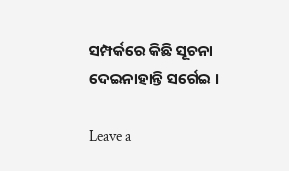ସମ୍ପର୍କରେ କିଛି ସୂଚନା ଦେଇନାହାନ୍ତି ସର୍ଗେଇ ।

Leave a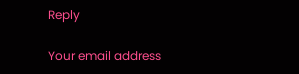Reply

Your email address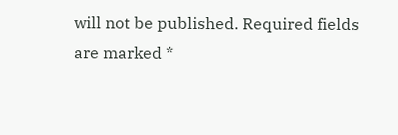will not be published. Required fields are marked *